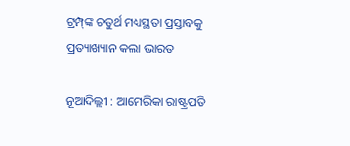ଟ୍ରମ୍ପ୍‌ଙ୍କ ଚତୁର୍ଥ ମଧ୍ୟସ୍ଥତା‌ ପ୍ରସ୍ତାବକୁ ପ୍ରତ୍ୟାଖ୍ୟାନ କଲା ଭାରତ

ନୂଆଦିଲ୍ଲୀ : ଆମେରିକା ରାଷ୍ଟ୍ରପତି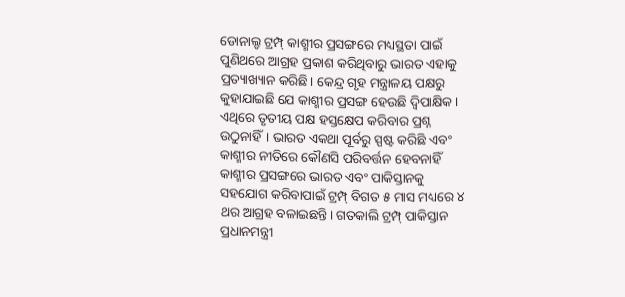ଡୋନାଲ୍ଡ ଟ୍ରମ୍ପ୍‌ କାଶ୍ମୀର ପ୍ରସଙ୍ଗରେ ମଧ୍ୟସ୍ଥତା ପାଇଁ ପୁଣିଥରେ ଆଗ୍ରହ ପ୍ରକାଶ କରିଥିବାରୁ ଭାରତ ଏହାକୁ ପ୍ରତ୍ୟାଖ୍ୟାନ କରିଛି। କେନ୍ଦ୍ର ଗୃହ ମନ୍ତ୍ରାଳୟ ପକ୍ଷରୁ କୁହାଯାଇଛି ଯେ କାଶ୍ମୀର ପ୍ରସଙ୍ଗ ହେଉଛି ଦ୍ବିପାକ୍ଷିକ। ଏଥିରେ ତୃତୀୟ ପକ୍ଷ ହସ୍ତକ୍ଷେପ କରିବାର ପ୍ରଶ୍ନ ଉଠୁନାହିଁ। ଭାରତ ଏକଥା ପୂର୍ବରୁ ସ୍ପ‌ଷ୍ଟ କରିଛି ଏବଂ କାଶ୍ମୀର ନୀତିରେ କୌଣସି ପରିବର୍ତ୍ତନ ହେବନାହିଁ କାଶ୍ମୀର ପ୍ରସଙ୍ଗରେ ଭାରତ ଏବଂ ପାକିସ୍ତାନକୁ ସହଯୋଗ କରିବାପାଇଁ ଟ୍ରମ୍ପ୍‌ ବିଗତ ୫ ମାସ ମଧ୍ୟରେ ୪ ଥର ଆଗ୍ରହ ବଳାଇଛନ୍ତି। ଗତକାଲି ଟ୍ରମ୍ପ୍‌ ପାକିସ୍ତାନ ପ୍ରଧାନମନ୍ତ୍ରୀ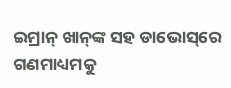ଇମ୍ରାନ୍‌ ଖାନ୍‌ଙ୍କ ସହ ଡାଭୋସ୍‌ରେ ଗଣମାଧ୍ୟମକୁ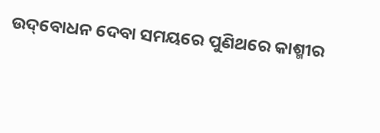ଉଦ୍‌ବୋଧନ ଦେବା ସମୟରେ ପୁଣିଥରେ କାଶ୍ମୀର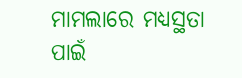ମାମଲାରେ ମଧ୍ୟସ୍ଥତା ପାଇଁ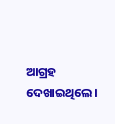ଆଗ୍ରହ ଦେଖାଇଥିଲେ।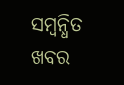ସମ୍ବନ୍ଧିତ ଖବର